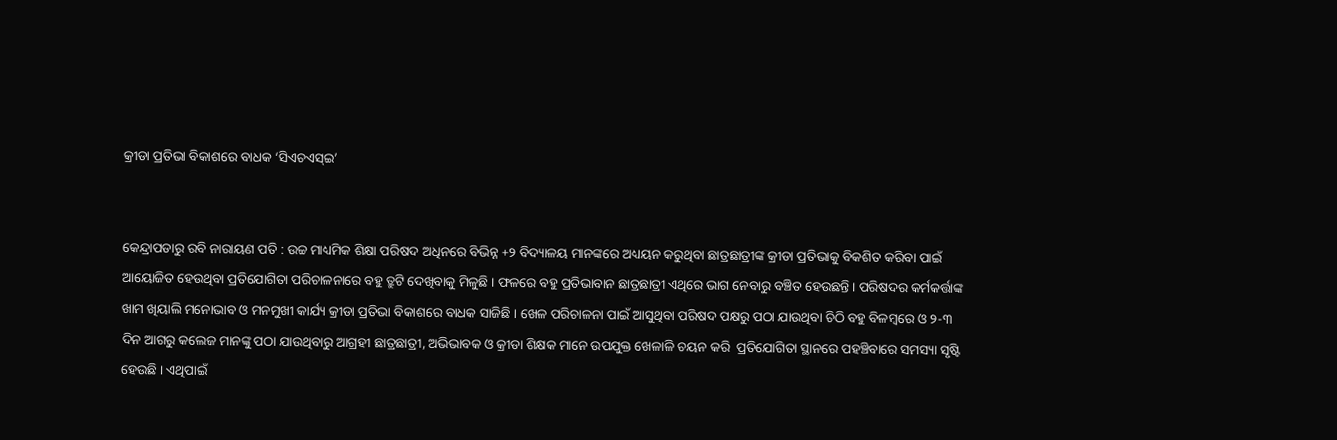କ୍ରୀଡା ପ୍ରତିଭା ବିକାଶରେ ବାଧକ ‘ସିଏଚଏସ୍ଇ’


କେନ୍ଦ୍ରାପଡାରୁ ରବି ନାରାୟଣ ପତି : ଉଚ୍ଚ ମାଧ୍ୟମିକ ଶିକ୍ଷା ପରିଷଦ ଅଧିନରେ ବିଭିନ୍ନ +୨ ବିଦ୍ୟାଳୟ ମାନଙ୍କରେ ଅଧ୍ୟୟନ କରୁଥିବା ଛାତ୍ରଛାତ୍ରୀଙ୍କ କ୍ରୀଡା ପ୍ରତିଭାକୁ ବିକଶିତ କରିବା ପାଇଁ ଆୟୋଜିତ ହେଉଥିବା ପ୍ରତିଯୋଗିତା ପରିଚାଳନାରେ ବହୁ ତ୍ରୁଟି ଦେଖିବାକୁ ମିଳୁଛି । ଫଳରେ ବହୁ ପ୍ରତିଭାବାନ ଛାତ୍ରଛାତ୍ରୀ ଏଥିରେ ଭାଗ ନେବାରୁ ବଞ୍ଚିତ ହେଉଛନ୍ତି । ପରିଷଦର କର୍ମକର୍ତ୍ତାଙ୍କ ଖାମ ଖିୟାଲି ମନୋଭାବ ଓ ମନମୁଖୀ କାର୍ଯ୍ୟ କ୍ରୀଡା ପ୍ରତିଭା ବିକାଶରେ ବାଧକ ସାଜିଛି । ଖେଳ ପରିଚାଳନା ପାଇଁ ଆସୁଥିବା ପରିଷଦ ପକ୍ଷରୁ ପଠା ଯାଉଥିବା ଚିଠି ବହୁ ବିଳମ୍ବରେ ଓ ୨-୩ ଦିନ ଆଗରୁ କଲେଜ ମାନଙ୍କୁ ପଠା ଯାଉଥିବାରୁ ଆଗ୍ରହୀ ଛାତ୍ରଛାତ୍ରୀ, ଅଭିଭାବକ ଓ କ୍ରୀଡା ଶିକ୍ଷକ ମାନେ ଉପଯୁକ୍ତ ଖେଳାଳି ଚୟନ କରି  ପ୍ରତିଯୋଗିତା ସ୍ଥାନରେ ପହଞ୍ଚିବାରେ ସମସ୍ୟା ସୃଷ୍ଟି ହେଉଛି । ଏଥିପାଇଁ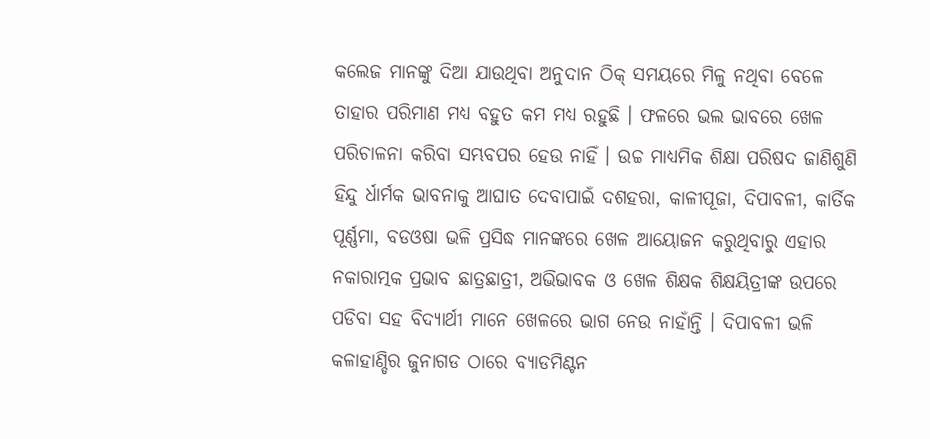କଲେଜ ମାନଙ୍କୁ ଦିଆ ଯାଉଥିବା ଅନୁଦାନ ଠିକ୍ ସମୟରେ ମିଳୁ ନଥିବା ବେଳେ ତାହାର ପରିମାଣ ମଧ୍ୟ ବହୁତ କମ ମଧ୍ୟ ରହୁଛି । ଫଳରେ ଭଲ ଭାବରେ ଖେଳ ପରିଚାଳନା କରିବା ସମ୍ଭବପର ହେଉ ନାହିଁ । ଉଚ୍ଚ ମାଧ୍ୟମିକ ଶିକ୍ଷା ପରିଷଦ ଜାଣିଶୁଣି ହିନ୍ଦୁ ର୍ଧାର୍ମକ ଭାବନାକୁ ଆଘାତ ଦେବାପାଇଁ ଦଶହରା, କାଳୀପୂଜା, ଦିପାବଳୀ, କାର୍ତିକ ପୂର୍ଣ୍ଣମା, ବଡଓଷା ଭଳି ପ୍ରସିଦ୍ଧ ମାନଙ୍କରେ ଖେଳ ଆୟୋଜନ କରୁଥିବାରୁ ଏହାର ନକାରାତ୍ମକ ପ୍ରଭାବ ଛାତ୍ରଛାତ୍ରୀ, ଅଭିଭାବକ ଓ ଖେଳ ଶିକ୍ଷକ ଶିକ୍ଷୟିତ୍ରୀଙ୍କ ଉପରେ ପଡିବା ସହ ବିଦ୍ୟାର୍ଥୀ ମାନେ ଖେଳରେ ଭାଗ ନେଉ ନାହାଁନ୍ତି । ଦିପାବଳୀ ଭଳି କଳାହାଣ୍ଡିର ଜୁନାଗଡ ଠାରେ ବ୍ୟାଡମିଣ୍ଟନ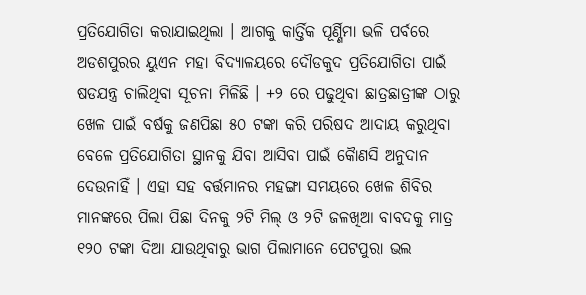ପ୍ରତିଯୋଗିତା କରାଯାଇଥିଲା । ଆଗକୁ କାର୍ତ୍ତିକ ପୂର୍ଣ୍ଣିମା ଭଳି ପର୍ବରେ ଅଡଶପୁରର ୟୁଏନ ମହା ବିଦ୍ୟାଳୟରେ ଦୌଡକୁଦ ପ୍ରତିଯୋଗିତା ପାଇଁ ଷଡଯନ୍ତ୍ର ଚାଲିଥିବା ସୂଚନା ମିଳିଛି । +୨ ରେ ପଢୁଥିବା ଛାତ୍ରଛାତ୍ରୀଙ୍କ ଠାରୁ ଖେଳ ପାଇଁ ବର୍ଷକୁ ଜଣପିଛା ୫୦ ଟଙ୍କା କରି ପରିଷଦ ଆଦାୟ କରୁଥିବା ବେଳେ ପ୍ରତିଯୋଗିତା ସ୍ଥାନକୁ ଯିବା ଆସିବା ପାଇଁ କୈାଣସି ଅନୁଦାନ ଦେଉନାହିଁ । ଏହା ସହ ବର୍ତ୍ତମାନର ମହଙ୍ଗା ସମୟରେ ଖେଳ ଶିବିର ମାନଙ୍କରେ ପିଲା ପିଛା ଦିନକୁ ୨ଟି ମିଲ୍ ଓ ୨ଟି ଜଳଖିଆ ବାବଦକୁ ମାତ୍ର ୧୨୦ ଟଙ୍କା ଦିଆ ଯାଉଥିବାରୁ ଭାଗ ପିଲାମାନେ ପେଟପୁରା ଭଲ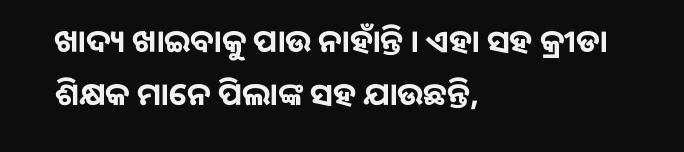ଖାଦ୍ୟ ଖାଇବାକୁ ପାଉ ନାହାଁନ୍ତି । ଏହା ସହ କ୍ରୀଡା ଶିକ୍ଷକ ମାନେ ପିଲାଙ୍କ ସହ ଯାଉଛନ୍ତି,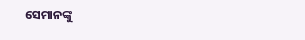ସେମାନଙ୍କୁ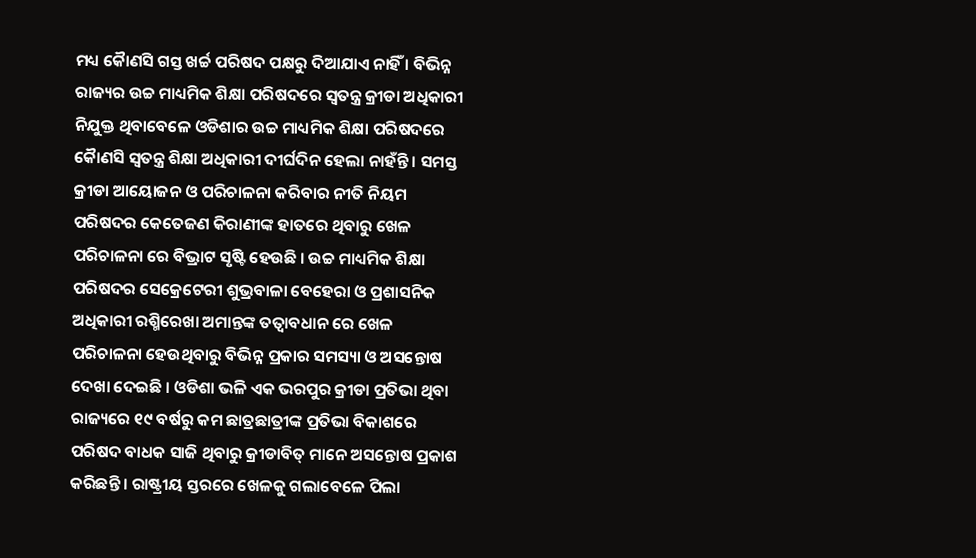ମଧ୍ୟ କୈାଣସି ଗସ୍ତ ଖର୍ଚ୍ଚ ପରିଷଦ ପକ୍ଷରୁ ଦିଆଯାଏ ନାହିଁ । ବିଭିନ୍ନ ରାଜ୍ୟର ଉଚ୍ଚ ମାଧ୍ୟମିକ ଶିକ୍ଷା ପରିଷଦରେ ସ୍ୱତନ୍ତ୍ର କ୍ରୀଡା ଅଧିକାରୀ ନିଯୁକ୍ତ ଥିବାବେଳେ ଓଡିଶାର ଉଚ୍ଚ ମାଧ୍ୟମିକ ଶିକ୍ଷା ପରିଷଦରେ କୈାଣସି ସ୍ୱତନ୍ତ୍ର ଶିକ୍ଷା ଅଧିକାରୀ ଦୀର୍ଘଦିନ ହେଲା ନାହଁନ୍ତି । ସମସ୍ତ କ୍ରୀଡା ଆୟୋଜନ ଓ ପରିଚାଳନା କରିବାର ନୀତି ନିୟମ ପରିଷଦର କେତେଜଣ କିରାଣୀଙ୍କ ହାତରେ ଥିବାରୁ ଖେଳ ପରିଚାଳନା ରେ ବିଭ୍ରାଟ ସୃଷ୍ଟି ହେଉଛି । ଉଚ୍ଚ ମାଧ୍ୟମିକ ଶିକ୍ଷା ପରିଷଦର ସେକ୍ରେଟେରୀ ଶୁଭ୍ରବାଳା ବେହେରା ଓ ପ୍ରଶାସନିକ ଅଧିକାରୀ ରଶ୍ମିରେଖା ଅମାନ୍ତଙ୍କ ତତ୍ୱାବଧାନ ରେ ଖେଳ ପରିଚାଳନା ହେଉଥିବାରୁ ବିଭିନ୍ନ ପ୍ରକାର ସମସ୍ୟା ଓ ଅସନ୍ତୋଷ ଦେଖା ଦେଇଛି । ଓଡିଶା ଭଳି ଏକ ଭରପୁର କ୍ରୀଡା ପ୍ରତିଭା ଥିବା ରାଜ୍ୟରେ ୧୯ ବର୍ଷରୁ କମ ଛାତ୍ରଛାତ୍ରୀଙ୍କ ପ୍ରତିଭା ବିକାଶରେ ପରିଷଦ ବାଧକ ସାଜି ଥିବାରୁ କ୍ରୀଡାବିତ୍ ମାନେ ଅସନ୍ତୋଷ ପ୍ରକାଶ କରିଛନ୍ତି । ରାଷ୍ଟ୍ରୀୟ ସ୍ତରରେ ଖେଳକୁ ଗଲାବେଳେ ପିଲା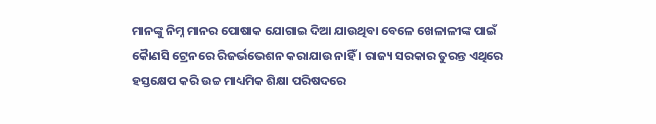ମାନଙ୍କୁ ନିମ୍ନ ମାନର ପୋଷାକ ଯୋଗାଇ ଦିଆ ଯାଉଥିବା ବେଳେ ଖେଳାଳୀଙ୍କ ପାଇଁ କୈାଣସି ଟ୍ରେନରେ ରିଜର୍ଭଭେଶନ କରାଯାଉ ନାହିଁ । ରାଜ୍ୟ ସରକାର ତୁରନ୍ତ ଏଥିରେ ହସ୍ତକ୍ଷେପ କରି ଉଚ୍ଚ ମାଧ୍ୟମିକ ଶିକ୍ଷା ପରିଷଦରେ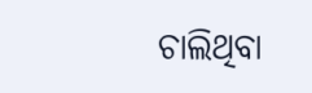ଚାଲିଥିବା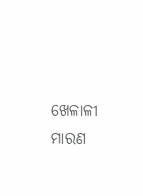ଖେଳାଳୀ ମାରଣ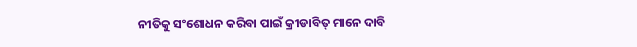ନୀତିକୁ ସଂଶୋଧନ କରିବା ପାଇଁ କ୍ରୀଡାବିତ୍ ମାନେ ଦାବି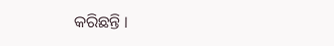କରିଛନ୍ତି ।